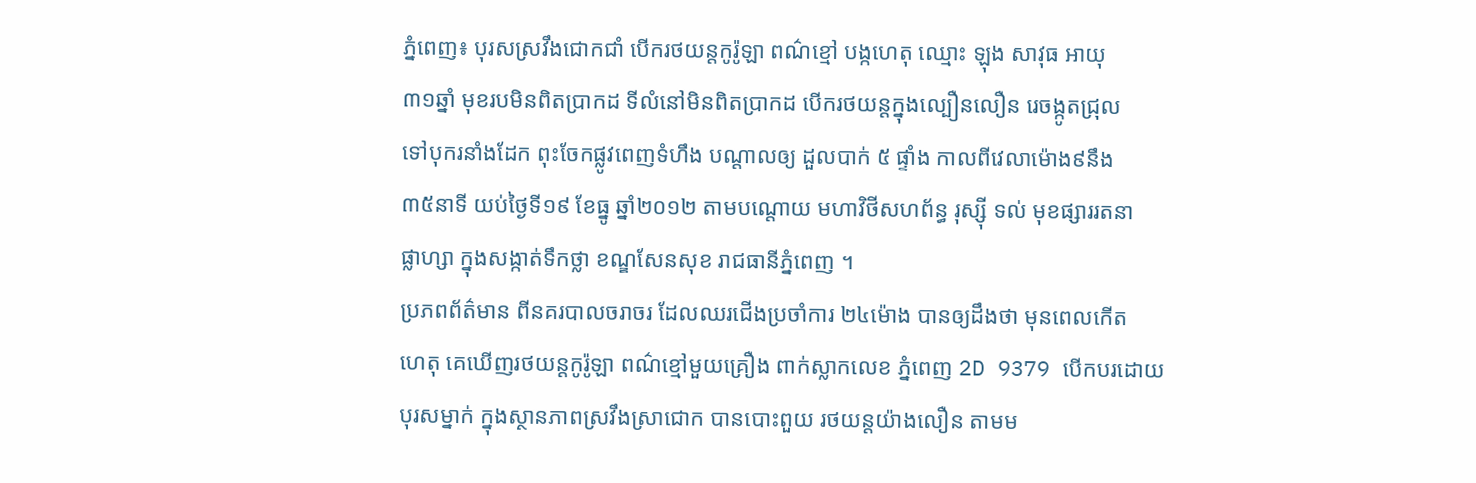ភ្នំពេញ៖ បុរសស្រវឹងជោកជាំ បើករថយន្តកូរ៉ូឡា ពណ៌ខ្មៅ បង្កហេតុ ឈ្មោះ ឡុង សាវុធ អាយុ
៣១ឆ្នាំ មុខរបមិនពិតប្រាកដ ទីលំនៅមិនពិតប្រាកដ បើករថយន្តក្នុងល្បឿនលឿន រេចង្កូតជ្រុល
ទៅបុករនាំងដែក ពុះចែកផ្លូវពេញទំហឹង បណ្តាលឲ្យ ដួលបាក់ ៥ ផ្ទាំង កាលពីវេលាម៉ោង៩នឹង
៣៥នាទី យប់ថ្ងៃទី១៩ ខែធ្នូ ឆ្នាំ២០១២ តាមបណ្តោយ មហាវិថីសហព័ន្ធ រុស្ស៊ី ទល់ មុខផ្សាររតនា
ផ្លាហ្សា ក្នុងសង្កាត់ទឹកថ្លា ខណ្ឌសែនសុខ រាជធានីភ្នំពេញ ។
ប្រភពព័ត៌មាន ពីនគរបាលចរាចរ ដែលឈរជើងប្រចាំការ ២៤ម៉ោង បានឲ្យដឹងថា មុនពេលកើត
ហេតុ គេឃើញរថយន្តកូរ៉ូឡា ពណ៌ខ្មៅមួយគ្រឿង ពាក់ស្លាកលេខ ភ្នំពេញ 2D 9379 បើកបរដោយ
បុរសម្នាក់ ក្នុងស្ថានភាពស្រវឹងស្រាជោក បានបោះពួយ រថយន្តយ៉ាងលឿន តាមម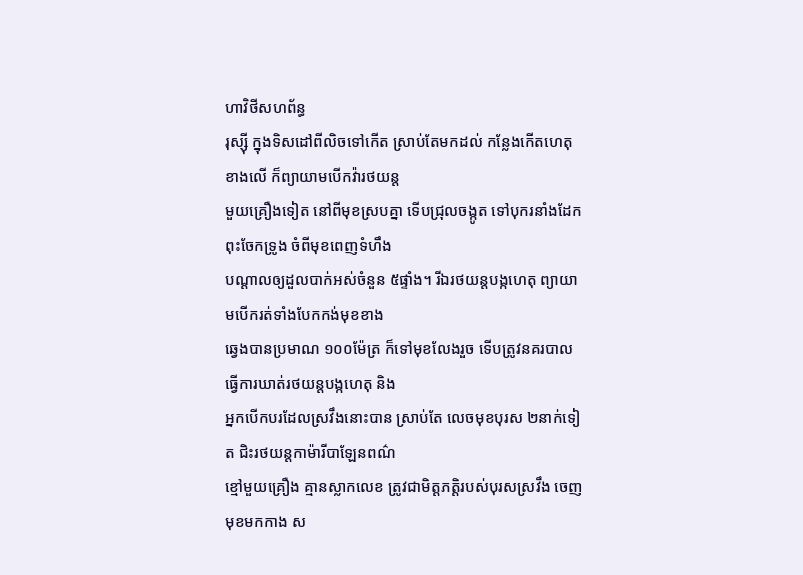ហាវិថីសហព័ន្ធ
រុស្ស៊ី ក្នុងទិសដៅពីលិចទៅកើត ស្រាប់តែមកដល់ កន្លែងកើតហេតុខាងលើ ក៏ព្យាយាមបើកវ៉ារថយន្ត
មួយគ្រឿងទៀត នៅពីមុខស្របគ្នា ទើបជ្រុលចង្កូត ទៅបុករនាំងដែកពុះចែកទ្រូង ចំពីមុខពេញទំហឹង
បណ្តាលឲ្យដួលបាក់អស់ចំនួន ៥ផ្ទាំង។ រីឯរថយន្តបង្កហេតុ ព្យាយាមបើករត់ទាំងបែកកង់មុខខាង
ឆ្វេងបានប្រមាណ ១០០ម៉ែត្រ ក៏ទៅមុខលែងរួច ទើបត្រូវនគរបាល ធ្វើការឃាត់រថយន្តបង្កហេតុ និង
អ្នកបើកបរដែលស្រវឹងនោះបាន ស្រាប់តែ លេចមុខបុរស ២នាក់ទៀត ជិះរថយន្តកាម៉ារីបាឡែនពណ៌
ខ្មៅមួយគ្រឿង គ្មានស្លាកលេខ ត្រូវជាមិត្តភត្តិរបស់បុរសស្រវឹង ចេញមុខមកកាង ស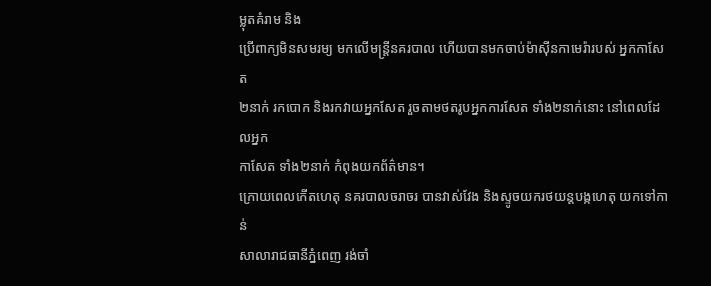ម្លុតគំរាម និង
ប្រើពាក្យមិនសមរម្យ មកលើមន្រ្តីនគរបាល ហើយបានមកចាប់ម៉ាស៊ីនកាមេរ៉ារបស់ អ្នកកាសែត
២នាក់ រកបោក និងរកវាយអ្នកសែត រួចតាមថតរូបអ្នកការសែត ទាំង២នាក់នោះ នៅពេលដែលអ្នក
កាសែត ទាំង២នាក់ កំពុងយកព័ត៌មាន។
ក្រោយពេលកើតហេតុ នគរបាលចរាចរ បានវាស់វែង និងស្ទូចយករថយន្តបង្កហេតុ យកទៅកាន់
សាលារាជធានីភ្នំពេញ រង់ចាំ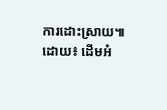ការដោះស្រាយ៕
ដោយ៖ ដើមអំ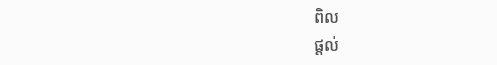ពិល
ផ្តល់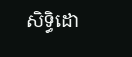សិទ្ធិដោ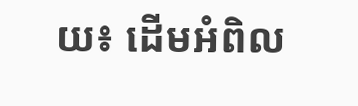យ៖ ដើមអំពិល